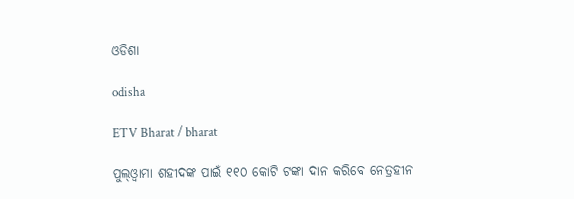ଓଡିଶା

odisha

ETV Bharat / bharat

ପୁଲ୍‌ଓ୍ଵାମା ଶହୀଦଙ୍କ ପାଇଁ ୧୧୦ କୋଟି ଟଙ୍କା ଦାନ କରିବେ ନେତ୍ରହୀନ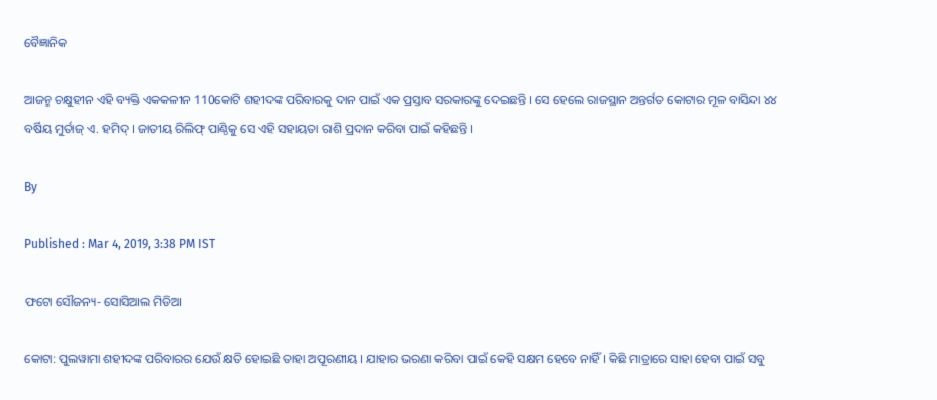ବୈଜ୍ଞାନିକ

ଆଜନ୍ମ ଚକ୍ଷୁହୀନ ଏହି ବ୍ୟକ୍ତି ଏକକଳୀନ 110କୋଟି ଶହୀଦଙ୍କ ପରିବାରକୁ ଦାନ ପାଇଁ ଏକ ପ୍ରସ୍ତାବ ସରକାରଙ୍କୁ ଦେଇଛନ୍ତି । ସେ ହେଲେ ରାଜସ୍ଥାନ ଅନ୍ତର୍ଗତ କୋଟାର ମୂଳ ବାସିନ୍ଦା ୪୪ ବର୍ଷିୟ ମୁର୍ତାଜ୍‌ ଏ. ହମିଦ୍‌ । ଜାତୀୟ ରିଲିଫ୍‌ ପାଣ୍ଠିକୁ ସେ ଏହି ସହାୟତା ରାଶି ପ୍ରଦାନ କରିବା ପାଇଁ କହିଛନ୍ତି ।

By

Published : Mar 4, 2019, 3:38 PM IST

ଫଟୋ ସୌଜନ୍ୟ- ସୋସିଆଲ ମିଡିଆ

କୋଟା: ପୁଲୱାମା ଶହୀଦଙ୍କ ପରିବାରର ଯେଉଁ କ୍ଷତି ହୋଇଛି ତାହା ଅପୂରଣୀୟ । ଯାହାର ଭରଣା କରିବା ପାଇଁ କେହି ସକ୍ଷମ ହେବେ ନାହିଁ । କିଛି ମାତ୍ରାରେ ସାହା ହେବା ପାଇଁ ସବୁ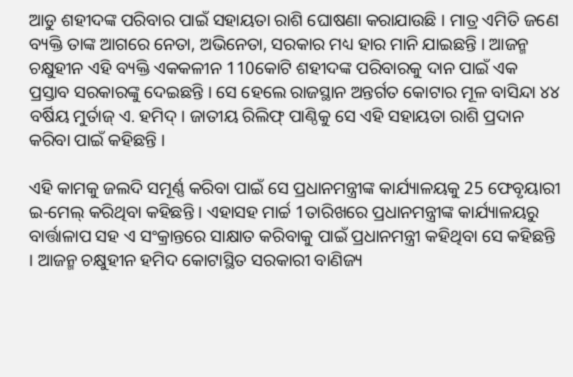ଆଡୁ ଶହୀଦଙ୍କ ପରିବାର ପାଇଁ ସହାୟତା ରାଶି ଘୋଷଣା କରାଯାଉଛି । ମାତ୍ର ଏମିତି ଜଣେ ବ୍ୟକ୍ତି ତାଙ୍କ ଆଗରେ ନେତା, ଅଭିନେତା, ସରକାର ମଧ୍ୟ ହାର ମାନି ଯାଇଛନ୍ତି । ଆଜନ୍ମ ଚକ୍ଷୁହୀନ ଏହି ବ୍ୟକ୍ତି ଏକକଳୀନ 110କୋଟି ଶହୀଦଙ୍କ ପରିବାରକୁ ଦାନ ପାଇଁ ଏକ ପ୍ରସ୍ତାବ ସରକାରଙ୍କୁ ଦେଇଛନ୍ତି । ସେ ହେଲେ ରାଜସ୍ଥାନ ଅନ୍ତର୍ଗତ କୋଟାର ମୂଳ ବାସିନ୍ଦା ୪୪ ବର୍ଷିୟ ମୁର୍ତାଜ୍‌ ଏ. ହମିଦ୍‌ । ଜାତୀୟ ରିଲିଫ୍‌ ପାଣ୍ଠିକୁ ସେ ଏହି ସହାୟତା ରାଶି ପ୍ରଦାନ କରିବା ପାଇଁ କହିଛନ୍ତି ।

ଏହି କାମକୁ ଜଲଦି ସମୂର୍ଣ୍ଣ କରିବା ପାଇଁ ସେ ପ୍ରଧାନମନ୍ତ୍ରୀଙ୍କ କାର୍ଯ୍ୟାଳୟକୁ 25 ଫେବୃୟାରୀ ଇ-ମେଲ୍‌ କରିଥିବା କହିଛନ୍ତି । ଏହାସହ ମାର୍ଚ୍ଚ 1ତାରିଖରେ ପ୍ରଧାନମନ୍ତ୍ରୀଙ୍କ କାର୍ଯ୍ୟାଳୟରୁ ବାର୍ତ୍ତାଳାପ ସହ ଏ ସଂକ୍ରାନ୍ତରେ ସାକ୍ଷାତ କରିବାକୁ ପାଇଁ ପ୍ରଧାନମନ୍ତ୍ରୀ କହିଥିବା ସେ କହିଛନ୍ତି । ଆଜନ୍ମ ଚକ୍ଷୁହୀନ ହମିଦ କୋଟାସ୍ଥିତ ସରକାରୀ ବାଣିଜ୍ୟ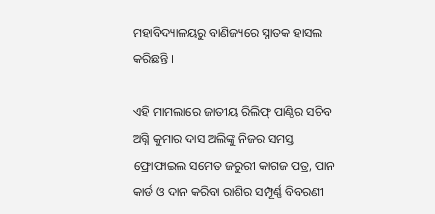ମହାବିଦ୍ୟାଳୟରୁ ବାଣିଜ୍ୟରେ ସ୍ନାତକ ହାସଲ କରିଛନ୍ତି ।

ଏହି ମାମଲାରେ ଜାତୀୟ ରିଲିଫ୍‌ ପାଣ୍ଠିର ସଚିବ ଅଗ୍ନି କୁମାର ଦାସ ଅଲିଙ୍କୁ ନିଜର ସମସ୍ତ ଫ୍ରୋଫାଇଲ ସମେତ ଜରୁରୀ କାଗଜ ପତ୍ର, ପାନ କାର୍ଡ ଓ ଦାନ କରିବା ରାଶିର ସମ୍ପୂର୍ଣ୍ଣ ବିବରଣୀ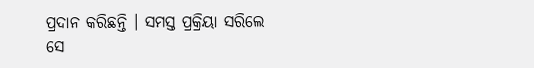ପ୍ରଦାନ କରିଛନ୍ତି । ସମସ୍ତ ପ୍ରକ୍ରିୟା ସରିଲେ ସେ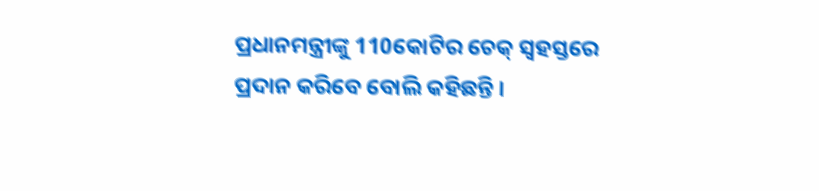ପ୍ରଧାନମନ୍ତ୍ରୀଙ୍କୁ 110କୋଟିର ଚେକ୍‌ ସ୍ବହସ୍ତରେ ପ୍ରଦାନ କରିବେ ବୋଲି କହିଛନ୍ତି ।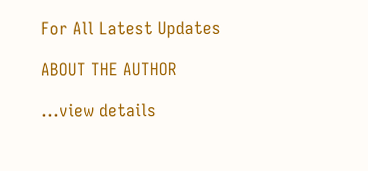For All Latest Updates

ABOUT THE AUTHOR

...view details